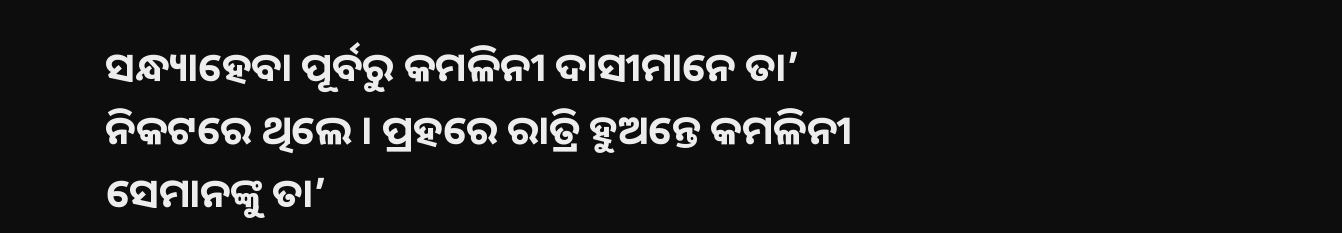ସନ୍ଧ୍ୟାହେବା ପୂର୍ବରୁ କମଳିନୀ ଦାସୀମାନେ ତା’ ନିକଟରେ ଥିଲେ । ପ୍ରହରେ ରାତ୍ରି ହୁଅନ୍ତେ କମଳିନୀ ସେମାନଙ୍କୁ ତା’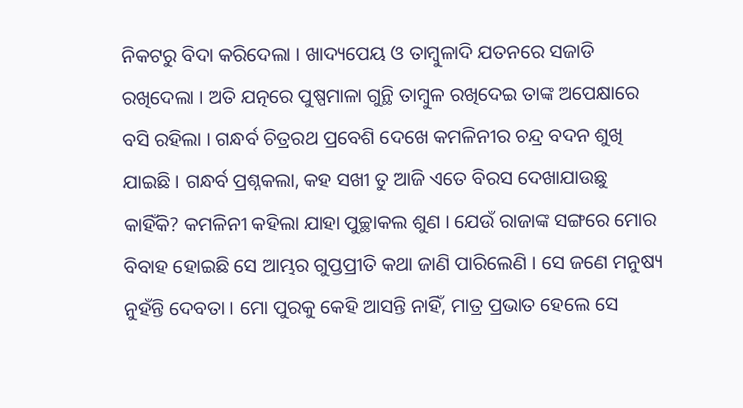ନିକଟରୁ ବିଦା କରିଦେଲା । ଖାଦ୍ୟପେୟ ଓ ତାମ୍ବୁଳାଦି ଯତନରେ ସଜାଡି ରଖିଦେଲା । ଅତି ଯତ୍ନରେ ପୁଷ୍ପମାଳା ଗୁନ୍ଥି ତାମ୍ବୁଳ ରଖିଦେଇ ତାଙ୍କ ଅପେକ୍ଷାରେ ବସି ରହିଲା । ଗନ୍ଧର୍ବ ଚିତ୍ରରଥ ପ୍ରବେଶି ଦେଖେ କମଳିନୀର ଚନ୍ଦ୍ର ବଦନ ଶୁଖି ଯାଇଛି । ଗନ୍ଧର୍ବ ପ୍ରଶ୍ନକଲା, କହ ସଖୀ ତୁ ଆଜି ଏତେ ବିରସ ଦେଖାଯାଉଛୁ କାହିଁକି? କମଳିନୀ କହିଲା ଯାହା ପୁଚ୍ଛାକଲ ଶୁଣ । ଯେଉଁ ରାଜାଙ୍କ ସଙ୍ଗରେ ମୋର ବିବାହ ହୋଇଛି ସେ ଆମ୍ଭର ଗୁପ୍ତପ୍ରୀତି କଥା ଜାଣି ପାରିଲେଣି । ସେ ଜଣେ ମନୁଷ୍ୟ ନୁହଁନ୍ତି ଦେବତା । ମୋ ପୁରକୁ କେହି ଆସନ୍ତି ନାହିଁ, ମାତ୍ର ପ୍ରଭାତ ହେଲେ ସେ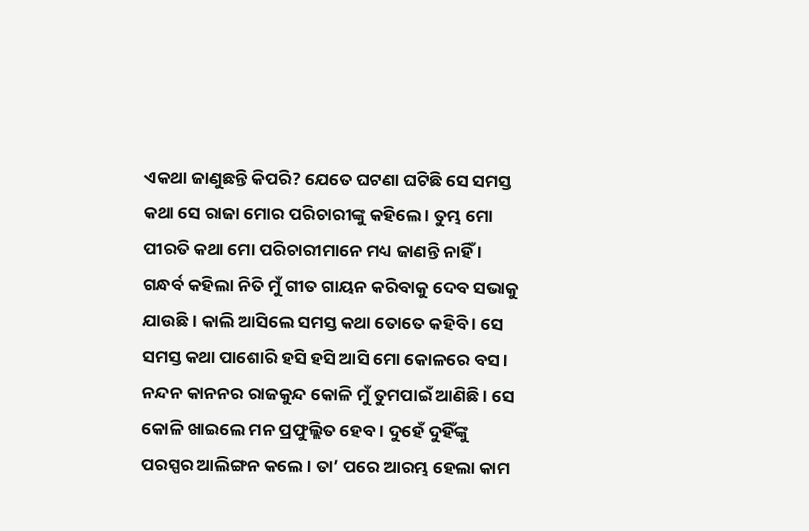ଏକଥା ଜାଣୁଛନ୍ତି କିପରି? ଯେତେ ଘଟଣା ଘଟିଛି ସେ ସମସ୍ତ କଥା ସେ ରାଜା ମୋର ପରିଚାରୀଙ୍କୁ କହିଲେ । ତୁମ୍ଭ ମୋ ପୀରତି କଥା ମୋ ପରିଚାରୀମାନେ ମଧ୍ୟ ଜାଣନ୍ତି ନାହିଁ । ଗନ୍ଧର୍ବ କହିଲା ନିତି ମୁଁ ଗୀତ ଗାୟନ କରିବାକୁ ଦେବ ସଭାକୁ ଯାଉଛି । କାଲି ଆସିଲେ ସମସ୍ତ କଥା ତୋତେ କହିବି । ସେ ସମସ୍ତ କଥା ପାଶୋରି ହସି ହସି ଆସି ମୋ କୋଳରେ ବସ । ନନ୍ଦନ କାନନର ରାଜକୁନ୍ଦ କୋଳି ମୁଁ ତୁମପାଇଁ ଆଣିଛି । ସେ କୋଳି ଖାଇଲେ ମନ ପ୍ରଫୁଲ୍ଲିତ ହେବ । ଦୁହେଁ ଦୁହିଁଙ୍କୁ ପରସ୍ପର ଆଲିଙ୍ଗନ କଲେ । ତା’ ପରେ ଆରମ୍ଭ ହେଲା କାମ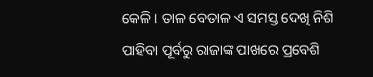କେଳି । ତାଳ ବେତାଳ ଏ ସମସ୍ତ ଦେଖି ନିଶି ପାହିବା ପୂର୍ବରୁ ରାଜାଙ୍କ ପାଖରେ ପ୍ରବେଶି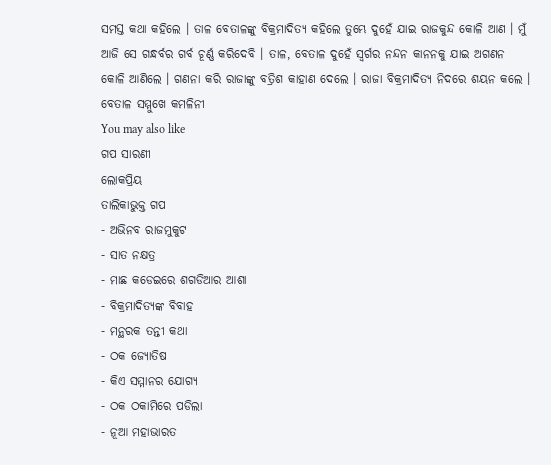ସମସ୍ତ କଥା କହିଲେ । ତାଳ ବେତାଳଙ୍କୁ ବିକ୍ରମାଦିତ୍ୟ କହିଲେ ତୁମ୍ଭେ ଦୁହେଁ ଯାଇ ରାଜକୁନ୍ଦ କୋଳି ଆଣ । ମୁଁ ଆଜି ସେ ଗନ୍ଧର୍ବର ଗର୍ବ ଚୂର୍ଣ୍ଣ କରିଦେବି । ତାଳ, ବେତାଳ ଦୁହେଁ ସ୍ୱର୍ଗର ନନ୍ଦନ କାନନକୁ ଯାଇ ଅଗଣନ କୋଳି ଆଣିଲେ । ଗଣନା କରି ରାଜାଙ୍କୁ ବତ୍ରିଶ କାହାଣ ଦେଲେ । ରାଜା ବିକ୍ରମାଦିତ୍ୟ ନିଦରେ ଶୟନ କଲେ ।
ବେତାଳ ସମ୍ମୁଖେ କମଳିନୀ
You may also like
ଗପ ସାରଣୀ
ଲୋକପ୍ରିୟ
ତାଲିକାଭୁକ୍ତ ଗପ
- ଅଭିନବ ରାଜମୁକୁଟ
- ସାତ ନକ୍ଷତ୍ର
- ମାଛ କଡେଇରେ ଶଗଡିଆର ଆଶା
- ବିକ୍ରମାଦିତ୍ୟଙ୍କ ବିବାହ
- ମନ୍ଥରକ ତନ୍ତୀ କଥା
- ଠକ ଜ୍ୟୋତିଷ
- କିଏ ସମ୍ମାନର ଯୋଗ୍ୟ
- ଠକ ଠକାମିରେ ପଡିଲା
- ନୂଆ ମହାଭାରତ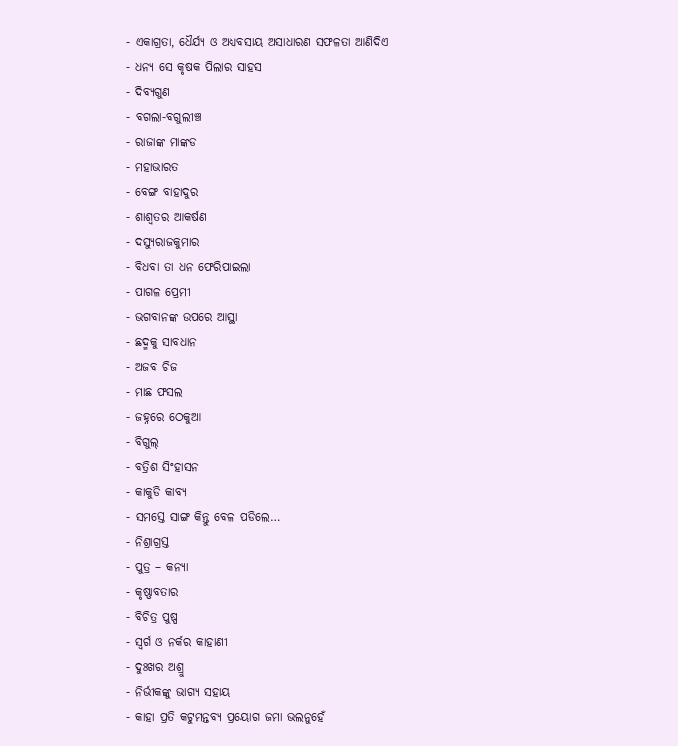- ଏକାଗ୍ରତା, ଧୈର୍ଯ୍ୟ ଓ ଅଧ୍ୟବସାୟ ଅସାଧାରଣ ସଫଳତା ଆଣିଦିଏ
- ଧନ୍ୟ ସେ କୃଷକ ପିଲାର ସାହସ
- ଦିବ୍ୟଗୁଣ
- ବଗଲା-ବଗୁଲୀଞ୍ଚ
- ରାଜାଙ୍କ ମାଙ୍କଡ
- ମହାଭାରତ
- ବେଙ୍ଗ ବାହାଦୁର
- ଶାଶ୍ୱତର ଆକର୍ଷଣ
- ଦସ୍ୟୁରାଜକୁମାର
- ବିଧବା ତା ଧନ ଫେରିପାଇଲା
- ପାଗଳ ପ୍ରେମୀ
- ଭଗବାନଙ୍କ ଉପରେ ଆସ୍ଥା
- ଛଦ୍ମକୁ ସାବଧାନ
- ଅଜବ ଚିଜ
- ମାଛ ଫସଲ
- ଜହ୍ନରେ ଠେକୁଆ
- ବିଗୁଲ୍
- ବତ୍ରିଶ ସିଂହାସନ
- କାକୁଡି କାବ୍ୟ
- ସମସ୍ତେ ସାଙ୍ଗ କିନ୍ତୁ ବେଳ ପଡିଲେ…
- ନିଶ୍ରାଗ୍ରସ୍ତ
- ପୁତ୍ର – କନ୍ୟା
- କୃଷ୍ଣାବତାର
- ବିଚିତ୍ର ପୁଷ୍ପ
- ସ୍ୱର୍ଗ ଓ ନର୍କର କାହାଣୀ
- ଦୁଃଖର ଅଶ୍ରୁ
- ନିର୍ଭୀକଙ୍କୁ ଭାଗ୍ୟ ସହାୟ
- କାହା ପ୍ରତି କଟୁମନ୍ତବ୍ୟ ପ୍ରୟୋଗ ଜମା ଭଲନୁହେଁ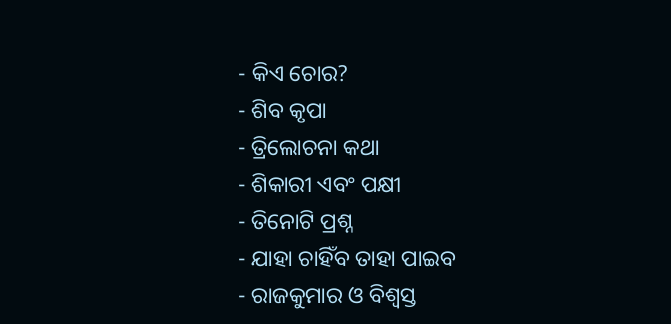- କିଏ ଚୋର?
- ଶିବ କୃପା
- ତ୍ରିଲୋଚନା କଥା
- ଶିକାରୀ ଏବଂ ପକ୍ଷୀ
- ତିନୋଟି ପ୍ରଶ୍ନ
- ଯାହା ଚାହିଁବ ତାହା ପାଇବ
- ରାଜକୁମାର ଓ ବିଶ୍ବସ୍ତ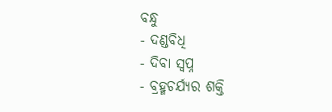ବନ୍ଧୁ
- ଦଣ୍ଡବିଧି
- ଦିବା ସ୍ୱପ୍ନ
- ବ୍ରହ୍ମଚର୍ଯ୍ୟର ଶକ୍ତି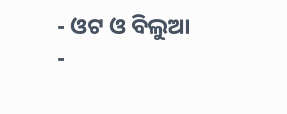- ଓଟ ଓ ବିଲୁଆ
-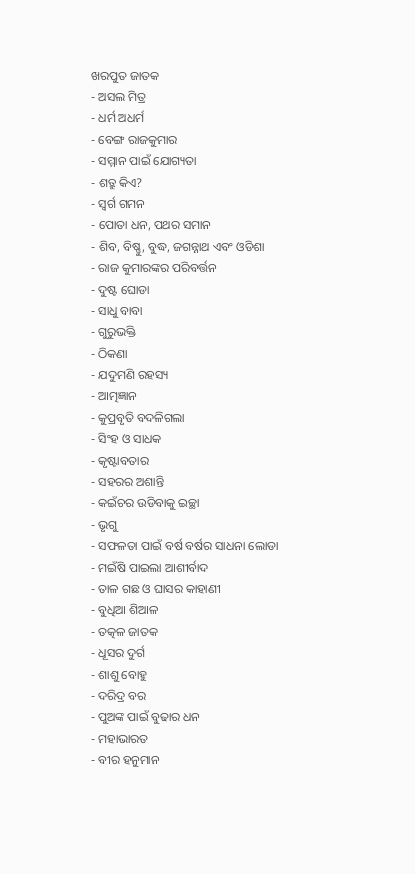ଖରପୁତ ଜାତକ
- ଅସଲ ମିତ୍ର
- ଧର୍ମ ଅଧର୍ମ
- ବେଙ୍ଗ ରାଜକୁମାର
- ସମ୍ମାନ ପାଇଁ ଯୋଗ୍ୟତା
- ଶତ୍ରୁ କିଏ?
- ସ୍ୱର୍ଗ ଗମନ
- ପୋତା ଧନ, ପଥର ସମାନ
- ଶିବ, ବିଷ୍ଣୁ, ବୁଦ୍ଧ, ଜଗନ୍ନାଥ ଏବଂ ଓଡିଶା
- ରାଜ କୁମାରଙ୍କର ପରିବର୍ତ୍ତନ
- ଦୁଷ୍ଟ ଘୋଡା
- ସାଧୁ ବାବା
- ଗୁରୁଭକ୍ତି
- ଠିକଣା
- ଯଦୁମଣି ରହସ୍ୟ
- ଆତ୍ମଜ୍ଞାନ
- କୁପ୍ରବୃତି ବଦଳିଗଲା
- ସିଂହ ଓ ସାଧକ
- କୃଷ୍ଟାବତାର
- ସହରର ଅଶାନ୍ତି
- କଇଁଚର ଉଡିବାକୁ ଇଚ୍ଛା
- ଭୃଗୁ
- ସଫଳତା ପାଇଁ ବର୍ଷ ବର୍ଷର ସାଧନା ଲୋଡା
- ମଇଁଷି ପାଇଲା ଆଶୀର୍ବାଦ
- ତାଳ ଗଛ ଓ ଘାସର କାହାଣୀ
- ବୁଧିଆ ଶିଆଳ
- ତତ୍କଳ ଜାତକ
- ଧୂସର ଦୁର୍ଗ
- ଶାଶୁ ବୋହୁ
- ଦରିଦ୍ର ବର
- ପୁଅଙ୍କ ପାଇଁ ବୁଢାର ଧନ
- ମହାଭାରତ
- ବୀର ହନୁମାନ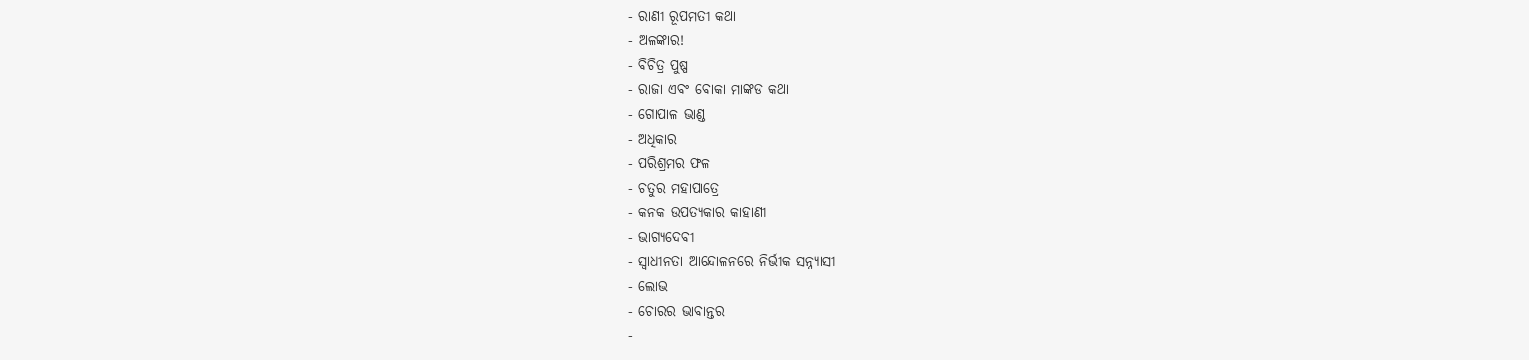- ରାଣୀ ରୂପମତୀ କଥା
- ଅଳଙ୍କାର!
- ବିଚିତ୍ର ପୁଷ୍ପ
- ରାଜା ଏବଂ ବୋକା ମାଙ୍କଡ କଥା
- ଗୋପାଳ ଭାଣ୍ଡ
- ଅଧିକାର
- ପରିଶ୍ରମର ଫଳ
- ଚତୁର ମହାପାତ୍ରେ
- କନକ ଉପତ୍ୟକାର କାହାଣୀ
- ଭାଗ୍ୟଦେବୀ
- ସ୍ୱାଧୀନତା ଆନ୍ଦୋଳନରେ ନିର୍ଭୀକ ସନ୍ନ୍ୟାସୀ
- ଲୋଭ
- ଚୋରର ଭାବାନ୍ତର
-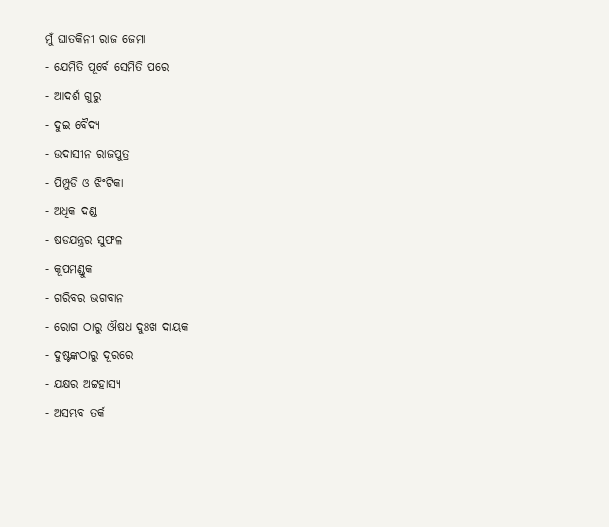ମୁଁ ଘାତକିନୀ ରାଜ ଜେମା
- ଯେମିତି ପୂର୍ବେ ସେମିତି ପରେ
- ଆଦର୍ଶ ଗୁରୁ
- ଦୁଇ ବୈଦ୍ୟ
- ଉଦାସୀନ ରାଜପୁତ୍ର
- ପିମ୍ପୁଡି ଓ ଝିଂଟିକା
- ଅଧିକ ଦଣ୍ଡ
- ଷଡଯନ୍ତ୍ରର ସୁଫଳ
- କୂପମଣ୍ଡୁକ
- ଗରିବର ଭଗବାନ
- ରୋଗ ଠାରୁ ଔଷଧ ଦୁଃଖ ଦାୟକ
- ଦୁଷ୍ଟଙ୍କଠାରୁ ଦୂରରେ
- ଯକ୍ଷର ଅଟ୍ଟହାସ୍ୟ
- ଅସମ୍ଭବ ତର୍କ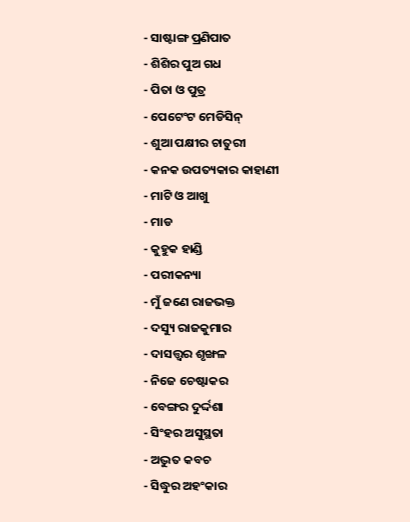- ସାଷ୍ଟାଙ୍ଗ ପ୍ରଣିପାତ
- ଶିଶିର ପୁଅ ଗଧ
- ପିତା ଓ ପୁତ୍ର
- ପେଟେଂଟ ମେଡିସିନ୍
- ଶୁଆ ପକ୍ଷୀର ଚାତୁରୀ
- କନକ ଉପତ୍ୟକାର କାହାଣୀ
- ମାଟି ଓ ଆଖୁ
- ମାଡ
- କୁହୁକ ହାଣ୍ଡି
- ପରୀକନ୍ୟା
- ମୁଁ ଜଣେ ରାଜଭକ୍ତ
- ଦସ୍ୟୁ ରାଜକୁମାର
- ଦାସତ୍ତ୍ଵର ଶୃଙ୍ଖଳ
- ନିଜେ ଚେଷ୍ଟାକର
- ବେଙ୍ଗର ଦୁର୍ଦ୍ଦଶା
- ସିଂହର ଅସୁସ୍ଥତା
- ଅଦ୍ଭୁତ କବଚ
- ସିଦ୍ଧୁର ଅହଂକାର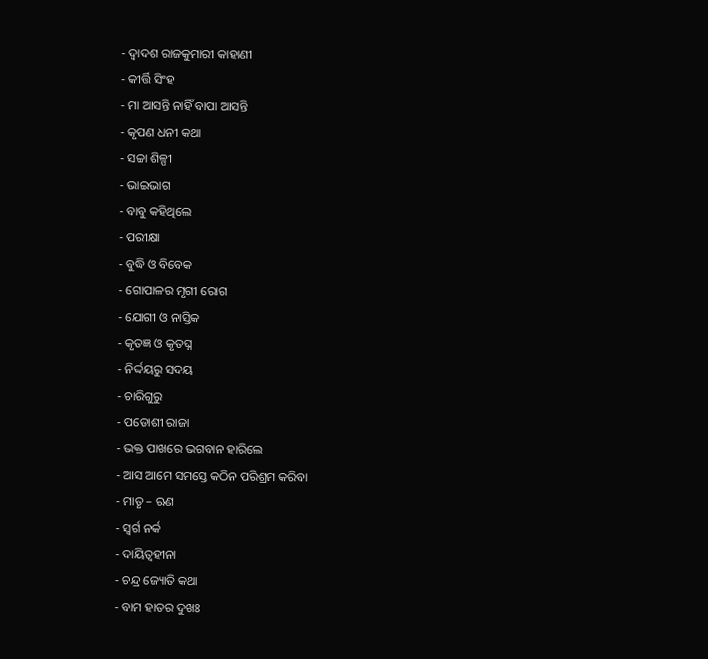- ଦ୍ୱାଦଶ ରାଜକୁମାରୀ କାହାଣୀ
- କୀର୍ତ୍ତି ସିଂହ
- ମା ଆସନ୍ତି ନାହିଁ ବାପା ଆସନ୍ତି
- କୃପଣ ଧନୀ କଥା
- ସଚ୍ଚା ଶିଳ୍ପୀ
- ଭାଇଭାଗ
- ବାବୁ କହିଥିଲେ
- ପରୀକ୍ଷା
- ବୁଦ୍ଧି ଓ ବିବେକ
- ଗୋପାଳର ମୃଗୀ ରୋଗ
- ଯୋଗୀ ଓ ନାସ୍ତିକ
- କୃତଜ୍ଞ ଓ କୃତଘ୍ନ
- ନିର୍ଦ୍ଦୟରୁ ସଦୟ
- ଚାରିଗୁରୁ
- ପଡୋଶୀ ରାଜା
- ଭକ୍ତ ପାଖରେ ଭଗବାନ ହାରିଲେ
- ଆସ ଆମେ ସମସ୍ତେ କଠିନ ପରିଶ୍ରମ କରିବା
- ମାତୃ – ଋଣ
- ସ୍ୱର୍ଗ ନର୍କ
- ଦାୟିତ୍ୱହୀନା
- ଚନ୍ଦ୍ର ଜ୍ୟୋତି କଥା
- ବାମ ହାତର ଦୁଖଃ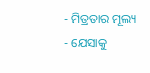- ମିତ୍ରତାର ମୂଲ୍ୟ
- ଯେସାକୁ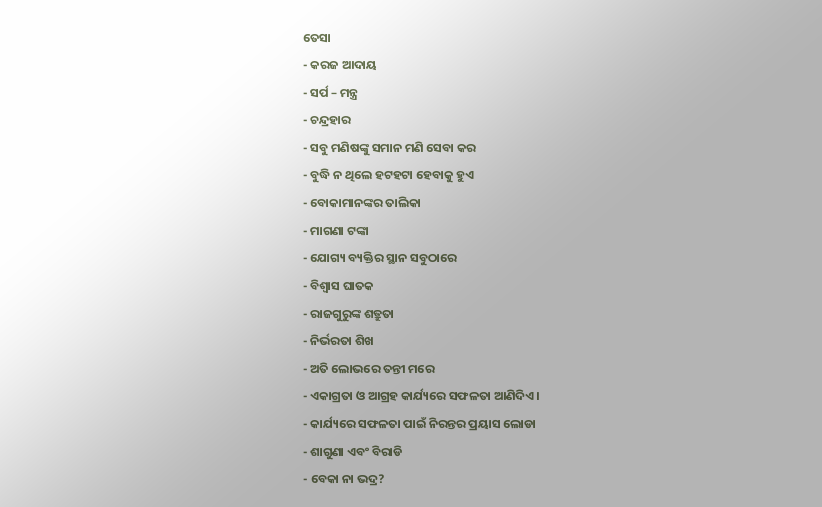ତେସା
- କରଜ ଆଦାୟ
- ସର୍ପ – ମନ୍ତ୍ର
- ଚନ୍ଦ୍ରହାର
- ସବୁ ମଣିଷଙ୍କୁ ସମାନ ମଣି ସେବା କର
- ବୁଦ୍ଧି ନ ଥିଲେ ହଟହଟା ହେବାକୁ ହୁଏ
- ବୋକାମାନଙ୍କର ତାଲିକା
- ମାଗଣା ଟଙ୍କା
- ଯୋଗ୍ୟ ବ୍ୟକ୍ତିର ସ୍ଥାନ ସବୁଠାରେ
- ବିଶ୍ୱାସ ଘାତକ
- ରାଜଗୁରୁଙ୍କ ଶତ୍ରୁତା
- ନିର୍ଭରତା ଶିଖ
- ଅତି ଲୋଭରେ ତନ୍ତୀ ମରେ
- ଏକାଗ୍ରତା ଓ ଆଗ୍ରହ କାର୍ଯ୍ୟରେ ସଫଳତା ଆଣିଦିଏ ।
- କାର୍ଯ୍ୟରେ ସଫଳତା ପାଇଁ ନିରନ୍ତର ପ୍ରୟାସ ଲୋଡା
- ଶାଗୁଣା ଏବଂ ବିରାଡି
- ବେକା ନା ଭଦ୍ର?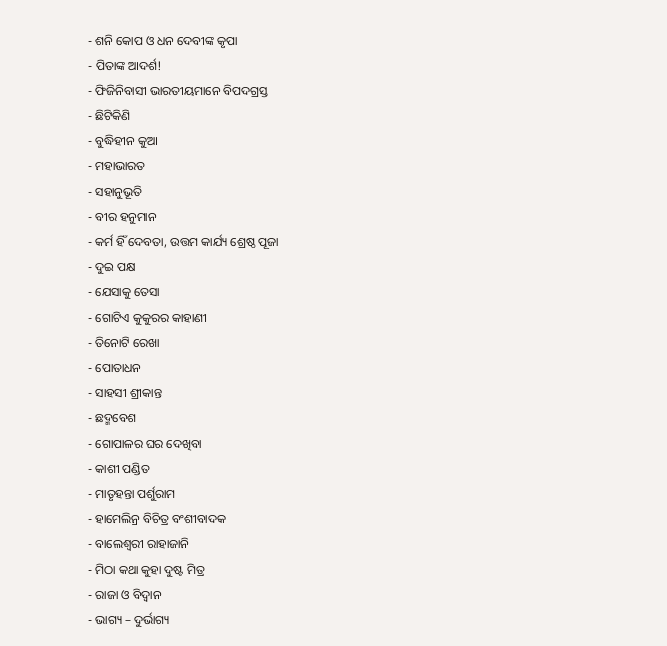- ଶନି କୋପ ଓ ଧନ ଦେବୀଙ୍କ କୃପା
- ପିତାଙ୍କ ଆଦର୍ଶ!
- ଫିଜିନିବାସୀ ଭାରତୀୟମାନେ ବିପଦଗ୍ରସ୍ତ
- ଛିଟିକିଣି
- ବୁଦ୍ଧିହୀନ କୁଆ
- ମହାଭାରତ
- ସହାନୁଭୂତି
- ବୀର ହନୁମାନ
- କର୍ମ ହିଁ ଦେବତା, ଉତ୍ତମ କାର୍ଯ୍ୟ ଶ୍ରେଷ୍ଠ ପୂଜା
- ଦୁଇ ପକ୍ଷ
- ଯେସାକୁ ତେସା
- ଗୋଟିଏ କୁକୁରର କାହାଣୀ
- ତିନୋଟି ରେଖା
- ପୋତାଧନ
- ସାହସୀ ଶ୍ରୀକାନ୍ତ
- ଛଦ୍ମବେଶ
- ଗୋପାଳର ଘର ଦେଖିବା
- କାଶୀ ପଣ୍ଡିତ
- ମାତୃହନ୍ତା ପର୍ଶୁରାମ
- ହାମେଲିନ୍ର ବିଚିତ୍ର ବଂଶୀବାଦକ
- ବାଲେଶ୍ୱରୀ ରାହାଜାନି
- ମିଠା କଥା କୁହା ଦୁଷ୍ଟ ମିତ୍ର
- ରାଜା ଓ ବିଦ୍ୱାନ
- ଭାଗ୍ୟ – ଦୁର୍ଭାଗ୍ୟ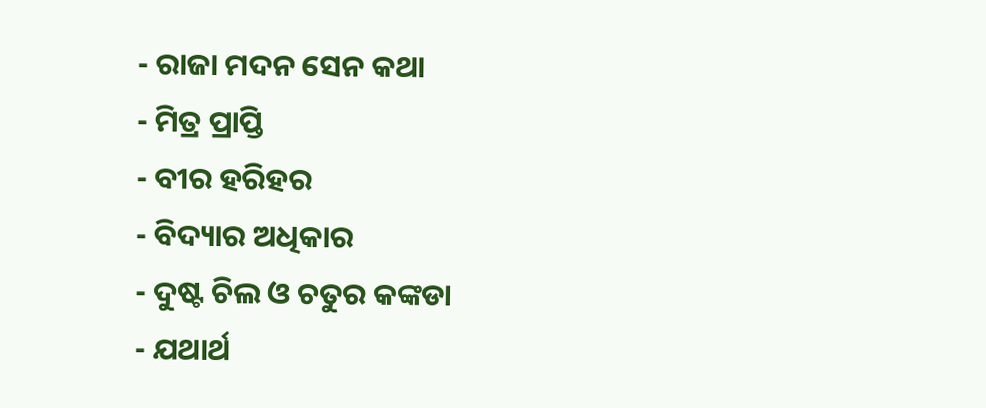- ରାଜା ମଦନ ସେନ କଥା
- ମିତ୍ର ପ୍ରାପ୍ତି
- ବୀର ହରିହର
- ବିଦ୍ୟାର ଅଧିକାର
- ଦୁଷ୍ଟ ଚିଲ ଓ ଚତୁର କଙ୍କଡା
- ଯଥାର୍ଥ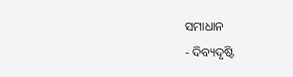ସମାଧାନ
- ଦିବ୍ୟଦୃଷ୍ଟି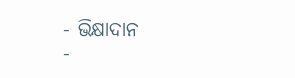- ଭିକ୍ଷାଦାନ
-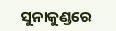ସୁନାକୁଣ୍ଡରେ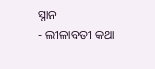ସ୍ନାନ
- ଲୀଳାବତୀ କଥା